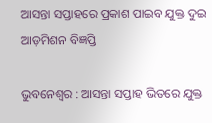ଆସନ୍ତା ସପ୍ତାହରେ ପ୍ରକାଶ ପାଇବ ଯୁକ୍ତ ଦୁଇ ଆଡ଼ମିଶନ ବିଜ୍ଞପ୍ତି

ଭୁବନେଶ୍ୱର : ଆସନ୍ତା ସପ୍ତାହ ଭିତରେ ଯୁକ୍ତ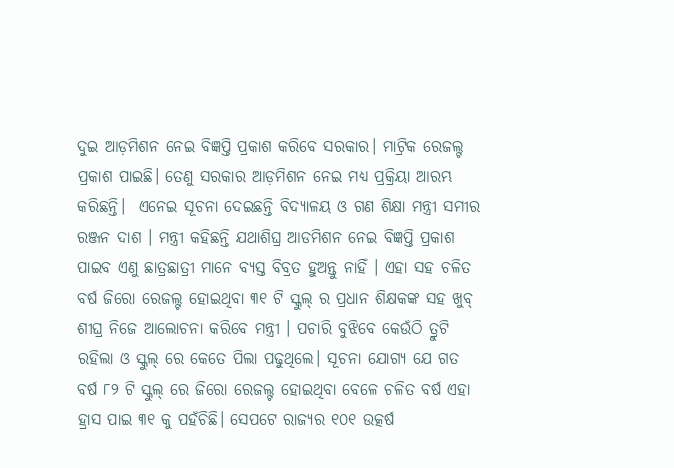ଦୁଇ ଆଡ଼ମିଶନ ନେଇ ବିଜ୍ଞପ୍ତି ପ୍ରକାଶ କରିବେ ସରକାର। ମାଟ୍ରିକ ରେଜଲ୍ଟ ପ୍ରକାଶ ପାଇଛି। ତେଣୁ ସରକାର ଆଡ଼ମିଶନ ନେଇ ମଧ୍ୟ ପ୍ରକ୍ରିୟା ଆରମ୍ଭ କରିଛନ୍ତି।  ଏନେଇ ସୂଚନା ଦେଇଛନ୍ତି ବିଦ୍ୟାଳୟ ଓ ଗଣ ଶିକ୍ଷା ମନ୍ତ୍ରୀ ସମୀର ରଞ୍ଜନ ଦାଶ । ମନ୍ତ୍ରୀ କହିଛନ୍ତି ଯଥାଶିଘ୍ର ଆଡମିଶନ ନେଇ ବିଜ୍ଞପ୍ତି ପ୍ରକାଶ ପାଇବ ଏଣୁ ଛାତ୍ରଛାତ୍ରୀ ମାନେ ବ୍ୟସ୍ତ ବିବ୍ରତ ହୁଅନ୍ତୁ ନାହିଁ । ଏହା ସହ ଚଳିତ ବର୍ଷ ଜିରୋ ରେଜଲ୍ଟ ହୋଇଥିବା ୩୧ ଟି ସ୍କୁଲ୍ ର ପ୍ରଧାନ ଶିକ୍ଷକଙ୍କ ସହ ଖୁବ୍ ଶୀଘ୍ର ନିଜେ ଆଲୋଚନା କରିବେ ମନ୍ତ୍ରୀ । ପଚାରି ବୁଝିବେ କେଉଁଠି ତ୍ରୁଟି ରହିଲା ଓ ସ୍କୁଲ୍ ରେ କେତେ ପିଲା ପଢୁଥିଲେ। ସୂଚନା ଯୋଗ୍ୟ ଯେ ଗତ ବର୍ଷ ୮୨ ଟି ସ୍କୁଲ୍ ରେ ଜିରୋ ରେଜଲ୍ଟ ହୋଇଥିବା ବେଳେ ଚଳିତ ବର୍ଷ ଏହା ହ୍ରାସ ପାଇ ୩୧ କୁ ପହଁଚିଛି। ସେପଟେ ରାଜ୍ୟର ୧୦୧ ଉତ୍କର୍ଷ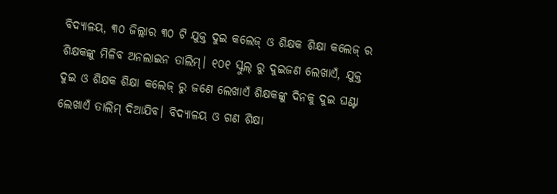ବିଦ୍ୟାଳୟ, ୩୦ ଜିଲ୍ଲାର ୩୦ ଟି ଯୁକ୍ତ ଦୁଇ କଲେଜ୍ ଓ ଶିକ୍ଷକ ଶିକ୍ଷା କଲେଜ୍ ର ଶିକ୍ଷକଙ୍କୁ ମିଳିବ ଅନଲାଇନ ତାଲିମ୍। ୧୦୧ ସ୍କୁଲ୍ ରୁ ଦୁଇଜଣ ଲେଖାଏଁ, ଯୁକ୍ତ ଦୁଇ ଓ ଶିକ୍ଷକ ଶିକ୍ଷା କଲେଜ୍ ରୁ ଜଣେ ଲେଖାଏଁ ଶିକ୍ଷକଙ୍କୁ ଦିନକୁ ଦୁଇ ଘଣ୍ଟା ଲେଖାଏଁ ତାଲିମ୍ ଦିଆଯିବ। ବିଦ୍ୟାଳୟ ଓ ଗଣ ଶିକ୍ଷା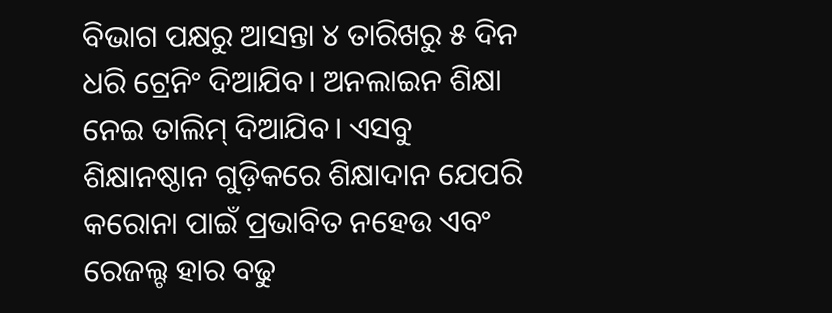ବିଭାଗ ପକ୍ଷରୁ ଆସନ୍ତା ୪ ତାରିଖରୁ ୫ ଦିନ ଧରି ଟ୍ରେନିଂ ଦିଆଯିବ। ଅନଲାଇନ ଶିକ୍ଷା ନେଇ ତାଲିମ୍ ଦିଆଯିବ। ଏସବୁ ଶିକ୍ଷାନଷ୍ଠାନ ଗୁଡ଼ିକରେ ଶିକ୍ଷାଦାନ ଯେପରି କରୋନା ପାଇଁ ପ୍ରଭାବିତ ନହେଉ ଏବଂ ରେଜଲ୍ଟ ହାର ବଢୁ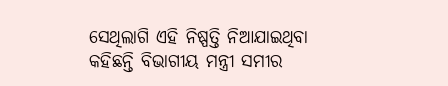ସେଥିଲାଗି ଏହି ନିଷ୍ପତ୍ତି ନିଆଯାଇଥିବା କହିଛନ୍ତି ବିଭାଗୀୟ ମନ୍ତ୍ରୀ ସମୀର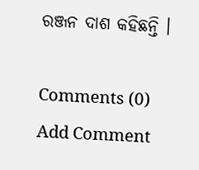ରଞ୍ଜନ ଦାଶ କହିଛନ୍ତି ।

Comments (0)
Add Comment